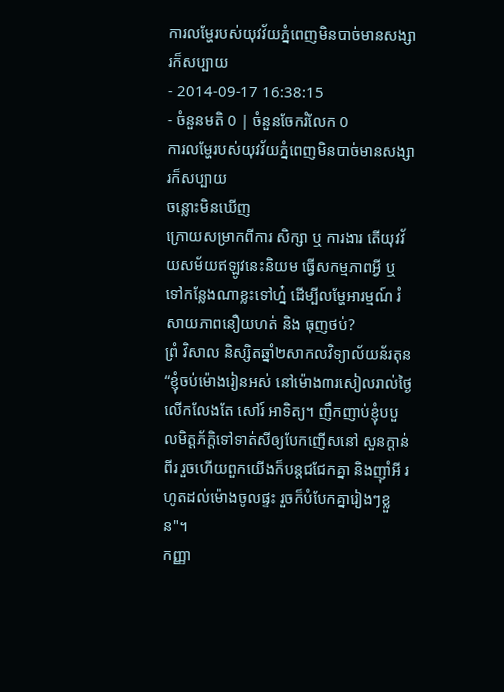ការលម្ហែរបស់យុវវ័យភ្នំពេញមិនបាច់មានសង្សារក៏សប្បាយ
- 2014-09-17 16:38:15
- ចំនួនមតិ 0 | ចំនួនចែករំលែក 0
ការលម្ហែរបស់យុវវ័យភ្នំពេញមិនបាច់មានសង្សារក៏សប្បាយ
ចន្លោះមិនឃើញ
ក្រោយសម្រាកពីការ សិក្សា ឬ ការងារ តើយុវវ័យសម័យឥឡូវនេះនិយម ធ្វើសកម្មភាពអ្វី ឬ ទៅកន្លែងណាខ្លះទៅហ្ន៎ ដើម្បីលម្ហែអារម្មណ៍ រំសាយភាពនឿយហត់ និង ធុញថប់?
ព្រំ វិសាល និស្សិតឆ្នាំ២សាកលវិទ្យាល័យន័រតុន
“ខ្ញុំចប់ម៉ោងរៀនអស់ នៅម៉ោង៣រសៀលរាល់ថ្ងៃ លើកលែងតែ សៅរ៍ អាទិត្យ។ ញឹកញាប់ខ្ញុំបបួលមិត្តភ័ក្ដិទៅទាត់សីឲ្យបែកញើសនៅ សួនក្ដាន់ពីរ រួចហើយពួកយើងក៏បន្តជជែកគ្នា និងញ៉ាំអី រហូតដល់ម៉ោងចូលផ្ទះ រួចក៏បំបែកគ្នារៀងៗខ្លួន"។
កញ្ញា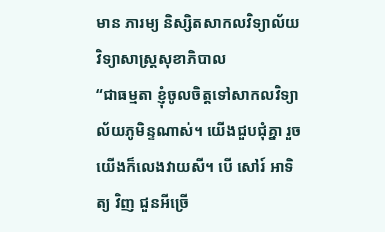មាន ភារម្យ និស្សិតសាកលវិទ្យាល័យវិទ្យាសាស្ត្រសុខាភិបាល
“ជាធម្មតា ខ្ញុំចូលចិត្តទៅសាកលវិទ្យាល័យភូមិន្ទណាស់។ យើងជួបជុំគ្នា រួចយើងក៏លេងវាយសី។ បើ សៅរ៍ អាទិត្យ វិញ ជួនអីច្រើ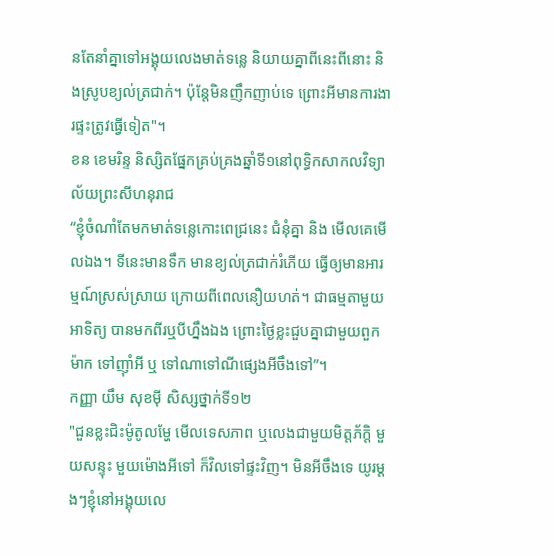នតែនាំគ្នាទៅអង្គុយលេងមាត់ទន្លេ និយាយគ្នាពីនេះពីនោះ និងស្រូបខ្យល់ត្រជាក់។ ប៉ុន្តែមិនញឹកញាប់ទេ ព្រោះអីមានការងារផ្ទះត្រូវធ្វើទៀត"។
ខន ខេមរិន្ទ និស្សិតផ្នែកគ្រប់គ្រងឆ្នាំទី១នៅពុទ្ធិកសាកលវិទ្យាល័យព្រះសីហនុរាជ
“ខ្ញុំចំណាំតែមកមាត់ទន្លេកោះពេជ្រនេះ ជំនុំគ្នា និង មើលគេមើលឯង។ ទីនេះមានទឹក មានខ្យល់ត្រជាក់រំភើយ ធ្វើឲ្យមានអារម្មណ៍ស្រស់ស្រាយ ក្រោយពីពេលនឿយហត់។ ជាធម្មតាមួយអាទិត្យ បានមកពីរឬបីហ្នឹងឯង ព្រោះថ្ងៃខ្លះជួបគ្នាជាមួយពួកម៉ាក ទៅញ៉ាំអី ឬ ទៅណាទៅណីផ្សេងអីចឹងទៅ”។
កញ្ញា យឹម សុខម៉ី សិស្សថ្នាក់ទី១២
"ជួនខ្លះជិះម៉ូតូលម្ហែ មើលទេសភាព ឬលេងជាមួយមិត្តភ័ក្ដិ មួយសន្ទុះ មួយម៉ោងអីទៅ ក៏វិលទៅផ្ទះវិញ។ មិនអីចឹងទេ យូរម្ដងៗខ្ញុំនៅអង្គុយលេ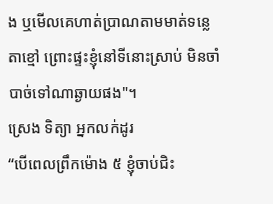ង ឬមើលគេហាត់ប្រាណតាមមាត់ទន្លេ តាខ្មៅ ព្រោះផ្ទះខ្ញុំនៅទីនោះស្រាប់ មិនចាំបាច់ទៅណាឆ្ងាយផង"។
ស្រេង ទិត្យា អ្នកលក់ដូរ
“បើពេលព្រឹកម៉ោង ៥ ខ្ញុំចាប់ជិះ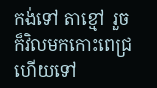កង់ទៅ តាខ្មៅ រួចក៏វិលមកកោះពេជ្រ ហើយទៅ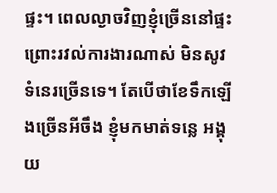ផ្ទះ។ ពេលល្ងាចវិញខ្ញុំច្រើននៅផ្ទះ ព្រោះរវល់ការងារណាស់ មិនសូវទំនេរច្រើនទេ។ តែបើថាខែទឹកឡើងច្រើនអីចឹង ខ្ញុំមកមាត់ទន្លេ អង្គុយ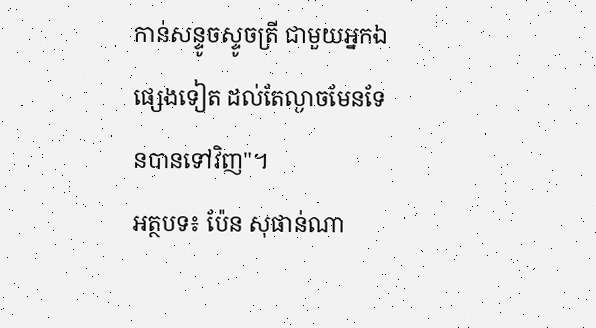កាន់សន្ទូចស្ទូចត្រី ជាមួយអ្នកឯផ្សេងទៀត ដល់តែល្ងាចមែនទែនបានទៅវិញ"។
អត្ថបទ៖ ប៉ែន សុផាន់ណា